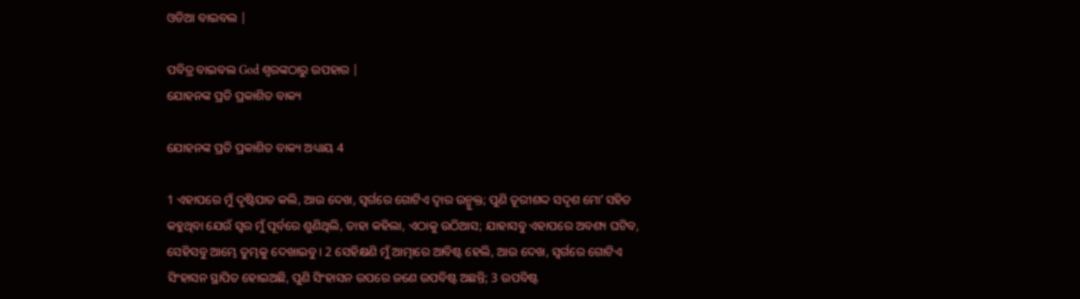ଓଡିଆ ବାଇବଲ |

ପବିତ୍ର ବାଇବଲ God ଶ୍ବରଙ୍କଠାରୁ ଉପହାର |
ଯୋହନଙ୍କ ପ୍ରତି ପ୍ରକାଶିତ ବାକ୍ୟ

ଯୋହନଙ୍କ ପ୍ରତି ପ୍ରକାଶିତ ବାକ୍ୟ ଅଧ୍ୟାୟ 4

1 ଏହାପରେ ମୁଁ ଦୃଷ୍ଟିପାତ କଲି, ଆଉ ଦେଖ, ସ୍ଵର୍ଗରେ ଗୋଟିଏ ଦ୍ଵାର ଉନ୍ମୁକ୍ତ; ପୁଣି ତୂରୀଶଦ୍ଦ ସଦୃଶ ମୋʼ ସହିତ କହୁଥିବା ଯେଉଁ ସ୍ଵର ମୁଁ ପୂର୍ବରେ ଶୁଣିଥିଲି, ତାହା କହିଲା, ଏଠାକୁ ଉଠିଆସ; ଯାହାସବୁ ଏହାପରେ ଅବଶ୍ୟ ଘଟିବ, ସେହିସବୁ ଆମ୍ଭେ ତୁମ୍ଭକୁ ଦେଖାଇବୁ । 2 ସେହିକ୍ଷଣି ମୁଁ ଆତ୍ମାରେ ଆବିଷ୍ଟ ହେଲି, ଆଉ ଦେଖ, ସ୍ଵର୍ଗରେ ଗୋଟିଏ ସିଂହାସନ ସ୍ଥାପିତ ହୋଇଅଛି, ପୁଣି ସିଂହାସନ ଉପରେ ଜଣେ ଉପବିଷ୍ଟ ଅଛନ୍ତି; 3 ଉପବିଷ୍ଟ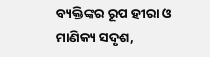ବ୍ୟକ୍ତିଙ୍କର ରୂପ ହୀରା ଓ ମାଣିକ୍ୟ ସଦୃଶ,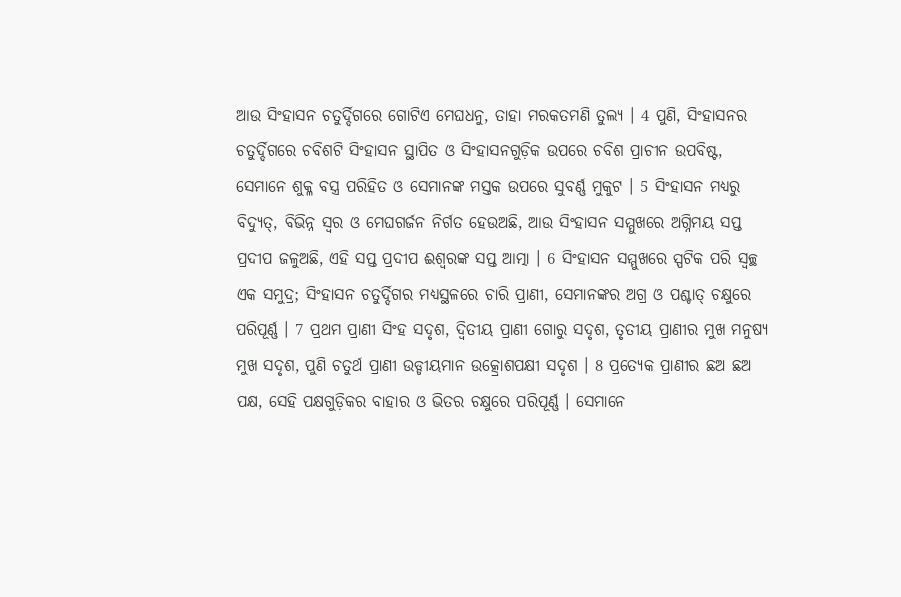ଆଉ ସିଂହାସନ ଚତୁର୍ଦ୍ଦିଗରେ ଗୋଟିଏ ମେଘଧନୁ, ତାହା ମରକତମଣି ତୁଲ୍ୟ । 4 ପୁଣି, ସିଂହାସନର ଚତୁର୍ଦ୍ଦିଗରେ ଚବିଶଟି ସିଂହାସନ ସ୍ଥାପିତ ଓ ସିଂହାସନଗୁଡ଼ିକ ଉପରେ ଚବିଶ ପ୍ରାଚୀନ ଉପବିଷ୍ଟ, ସେମାନେ ଶୁକ୍ଳ ବସ୍ତ୍ର ପରିହିତ ଓ ସେମାନଙ୍କ ମସ୍ତକ ଉପରେ ସୁବର୍ଣ୍ଣ ମୁକୁଟ । 5 ସିଂହାସନ ମଧ୍ୟରୁ ବିଦ୍ୟୁତ୍, ବିଭିନ୍ନ ସ୍ଵର ଓ ମେଘଗର୍ଜନ ନିର୍ଗତ ହେଉଅଛି, ଆଉ ସିଂହାସନ ସମ୍ମୁଖରେ ଅଗ୍ନିମୟ ସପ୍ତ ପ୍ରଦୀପ ଜଳୁଅଛି, ଏହି ସପ୍ତ ପ୍ରଦୀପ ଈଶ୍ଵରଙ୍କ ସପ୍ତ ଆତ୍ମା । 6 ସିଂହାସନ ସମ୍ମୁଖରେ ସ୍ପଟିକ ପରି ସ୍ଵଚ୍ଛ ଏକ ସମୁଦ୍ର; ସିଂହାସନ ଚତୁର୍ଦ୍ଦିଗର ମଧ୍ୟସ୍ଥଳରେ ଚାରି ପ୍ରାଣୀ, ସେମାନଙ୍କର ଅଗ୍ର ଓ ପଶ୍ଚାତ୍ ଚକ୍ଷୁରେ ପରିପୂର୍ଣ୍ଣ । 7 ପ୍ରଥମ ପ୍ରାଣୀ ସିଂହ ସଦୃଶ, ଦ୍ଵିତୀୟ ପ୍ରାଣୀ ଗୋରୁ ସଦୃଶ, ତୃତୀୟ ପ୍ରାଣୀର ମୁଖ ମନୁଷ୍ୟ ମୁଖ ସଦୃଶ, ପୁଣି ଚତୁର୍ଥ ପ୍ରାଣୀ ଉଡ୍ଡୀୟମାନ ଉତ୍କ୍ରୋଶପକ୍ଷୀ ସଦୃଶ । 8 ପ୍ରତ୍ୟେକ ପ୍ରାଣୀର ଛଅ ଛଅ ପକ୍ଷ, ସେହି ପକ୍ଷଗୁଡ଼ିକର ବାହାର ଓ ଭିତର ଚକ୍ଷୁରେ ପରିପୂର୍ଣ୍ଣ । ସେମାନେ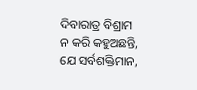ଦିବାରାତ୍ର ବିଶ୍ରାମ ନ କରି କହୁଅଛନ୍ତି, ଯେ ସର୍ବଶକ୍ତିମାନ,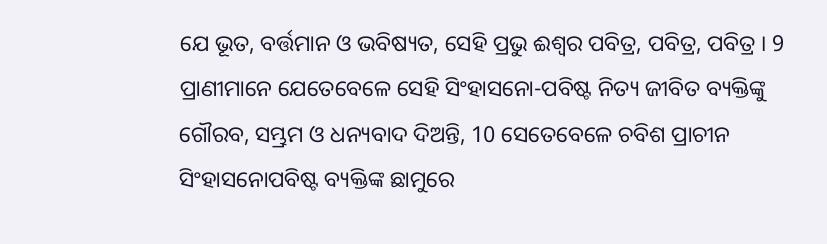ଯେ ଭୂତ, ବର୍ତ୍ତମାନ ଓ ଭବିଷ୍ୟତ, ସେହି ପ୍ରଭୁ ଈଶ୍ଵର ପବିତ୍ର, ପବିତ୍ର, ପବିତ୍ର । 9 ପ୍ରାଣୀମାନେ ଯେତେବେଳେ ସେହି ସିଂହାସନୋ-ପବିଷ୍ଟ ନିତ୍ୟ ଜୀବିତ ବ୍ୟକ୍ତିଙ୍କୁ ଗୌରବ, ସମ୍ଭ୍ରମ ଓ ଧନ୍ୟବାଦ ଦିଅନ୍ତି, 10 ସେତେବେଳେ ଚବିଶ ପ୍ରାଚୀନ ସିଂହାସନୋପବିଷ୍ଟ ବ୍ୟକ୍ତିଙ୍କ ଛାମୁରେ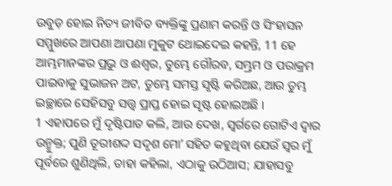ଉବୁଡ଼ ହୋଇ ନିତ୍ୟ ଜୀବିତ ବ୍ୟକ୍ତିଙ୍କୁ ପ୍ରଣାମ କରନ୍ତି ଓ ସିଂହାସନ ସମ୍ମୁଖରେ ଆପଣା ଆପଣା ମୁକୁଟ ଥୋଇଦେଇ କହନ୍ତି, 11 ହେ ଆମ୍ଭମାନଙ୍କର ପ୍ରଭୁ ଓ ଈଶ୍ଵର, ତୁମ୍ଭେ ଗୌରବ, ସମ୍ଭ୍ରମ ଓ ପରାକ୍ରମ ପାଇବାକୁ ସୁଭାଜନ ଅଟ, ତୁମ୍ଭେ ସମସ୍ତ ସୃଷ୍ଟି କରିଅଛ, ଆଉ ତୁମ୍ଭ ଇଚ୍ଛାରେ ସେହିସବୁ ସତ୍ତ୍ଵ ପ୍ରାପ୍ତ ହୋଇ ସୃଷ୍ଟ ହୋଇଅଛି ।
1 ଏହାପରେ ମୁଁ ଦୃଷ୍ଟିପାତ କଲି, ଆଉ ଦେଖ, ସ୍ଵର୍ଗରେ ଗୋଟିଏ ଦ୍ଵାର ଉନ୍ମୁକ୍ତ; ପୁଣି ତୂରୀଶଦ୍ଦ ସଦୃଶ ମୋʼ ସହିତ କହୁଥିବା ଯେଉଁ ସ୍ଵର ମୁଁ ପୂର୍ବରେ ଶୁଣିଥିଲି, ତାହା କହିଲା, ଏଠାକୁ ଉଠିଆସ; ଯାହାସବୁ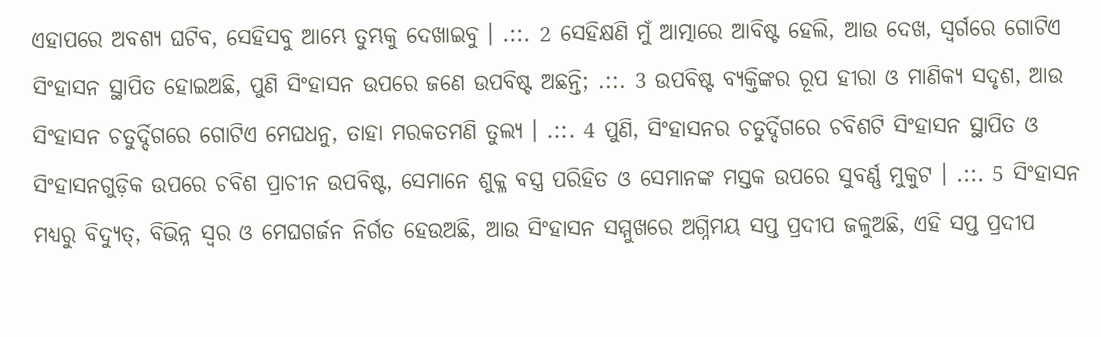ଏହାପରେ ଅବଶ୍ୟ ଘଟିବ, ସେହିସବୁ ଆମ୍ଭେ ତୁମ୍ଭକୁ ଦେଖାଇବୁ । .::. 2 ସେହିକ୍ଷଣି ମୁଁ ଆତ୍ମାରେ ଆବିଷ୍ଟ ହେଲି, ଆଉ ଦେଖ, ସ୍ଵର୍ଗରେ ଗୋଟିଏ ସିଂହାସନ ସ୍ଥାପିତ ହୋଇଅଛି, ପୁଣି ସିଂହାସନ ଉପରେ ଜଣେ ଉପବିଷ୍ଟ ଅଛନ୍ତି; .::. 3 ଉପବିଷ୍ଟ ବ୍ୟକ୍ତିଙ୍କର ରୂପ ହୀରା ଓ ମାଣିକ୍ୟ ସଦୃଶ, ଆଉ ସିଂହାସନ ଚତୁର୍ଦ୍ଦିଗରେ ଗୋଟିଏ ମେଘଧନୁ, ତାହା ମରକତମଣି ତୁଲ୍ୟ । .::. 4 ପୁଣି, ସିଂହାସନର ଚତୁର୍ଦ୍ଦିଗରେ ଚବିଶଟି ସିଂହାସନ ସ୍ଥାପିତ ଓ ସିଂହାସନଗୁଡ଼ିକ ଉପରେ ଚବିଶ ପ୍ରାଚୀନ ଉପବିଷ୍ଟ, ସେମାନେ ଶୁକ୍ଳ ବସ୍ତ୍ର ପରିହିତ ଓ ସେମାନଙ୍କ ମସ୍ତକ ଉପରେ ସୁବର୍ଣ୍ଣ ମୁକୁଟ । .::. 5 ସିଂହାସନ ମଧ୍ୟରୁ ବିଦ୍ୟୁତ୍, ବିଭିନ୍ନ ସ୍ଵର ଓ ମେଘଗର୍ଜନ ନିର୍ଗତ ହେଉଅଛି, ଆଉ ସିଂହାସନ ସମ୍ମୁଖରେ ଅଗ୍ନିମୟ ସପ୍ତ ପ୍ରଦୀପ ଜଳୁଅଛି, ଏହି ସପ୍ତ ପ୍ରଦୀପ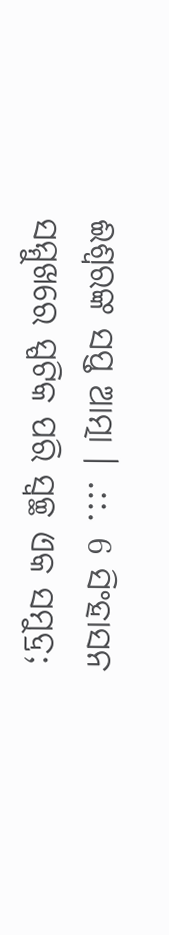ଈଶ୍ଵରଙ୍କ ସପ୍ତ ଆତ୍ମା । .::. 6 ସିଂହାସନ ସମ୍ମୁଖରେ ସ୍ପଟିକ ପରି ସ୍ଵଚ୍ଛ ଏକ ସମୁଦ୍ର;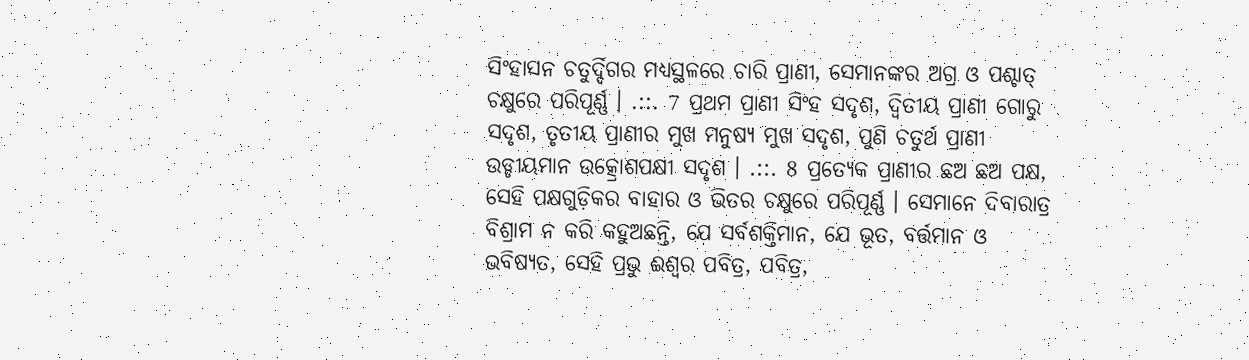ସିଂହାସନ ଚତୁର୍ଦ୍ଦିଗର ମଧ୍ୟସ୍ଥଳରେ ଚାରି ପ୍ରାଣୀ, ସେମାନଙ୍କର ଅଗ୍ର ଓ ପଶ୍ଚାତ୍ ଚକ୍ଷୁରେ ପରିପୂର୍ଣ୍ଣ । .::. 7 ପ୍ରଥମ ପ୍ରାଣୀ ସିଂହ ସଦୃଶ, ଦ୍ଵିତୀୟ ପ୍ରାଣୀ ଗୋରୁ ସଦୃଶ, ତୃତୀୟ ପ୍ରାଣୀର ମୁଖ ମନୁଷ୍ୟ ମୁଖ ସଦୃଶ, ପୁଣି ଚତୁର୍ଥ ପ୍ରାଣୀ ଉଡ୍ଡୀୟମାନ ଉତ୍କ୍ରୋଶପକ୍ଷୀ ସଦୃଶ । .::. 8 ପ୍ରତ୍ୟେକ ପ୍ରାଣୀର ଛଅ ଛଅ ପକ୍ଷ, ସେହି ପକ୍ଷଗୁଡ଼ିକର ବାହାର ଓ ଭିତର ଚକ୍ଷୁରେ ପରିପୂର୍ଣ୍ଣ । ସେମାନେ ଦିବାରାତ୍ର ବିଶ୍ରାମ ନ କରି କହୁଅଛନ୍ତି, ଯେ ସର୍ବଶକ୍ତିମାନ, ଯେ ଭୂତ, ବର୍ତ୍ତମାନ ଓ ଭବିଷ୍ୟତ, ସେହି ପ୍ରଭୁ ଈଶ୍ଵର ପବିତ୍ର, ପବିତ୍ର,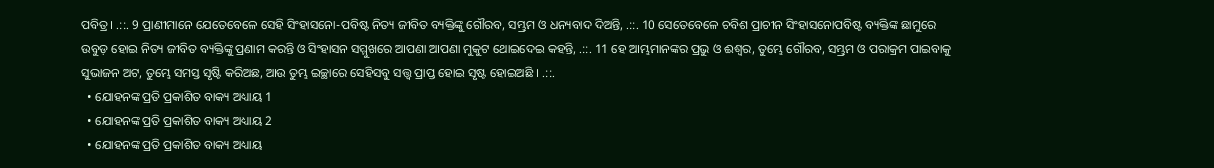ପବିତ୍ର । .::. 9 ପ୍ରାଣୀମାନେ ଯେତେବେଳେ ସେହି ସିଂହାସନୋ-ପବିଷ୍ଟ ନିତ୍ୟ ଜୀବିତ ବ୍ୟକ୍ତିଙ୍କୁ ଗୌରବ, ସମ୍ଭ୍ରମ ଓ ଧନ୍ୟବାଦ ଦିଅନ୍ତି, .::. 10 ସେତେବେଳେ ଚବିଶ ପ୍ରାଚୀନ ସିଂହାସନୋପବିଷ୍ଟ ବ୍ୟକ୍ତିଙ୍କ ଛାମୁରେ ଉବୁଡ଼ ହୋଇ ନିତ୍ୟ ଜୀବିତ ବ୍ୟକ୍ତିଙ୍କୁ ପ୍ରଣାମ କରନ୍ତି ଓ ସିଂହାସନ ସମ୍ମୁଖରେ ଆପଣା ଆପଣା ମୁକୁଟ ଥୋଇଦେଇ କହନ୍ତି, .::. 11 ହେ ଆମ୍ଭମାନଙ୍କର ପ୍ରଭୁ ଓ ଈଶ୍ଵର, ତୁମ୍ଭେ ଗୌରବ, ସମ୍ଭ୍ରମ ଓ ପରାକ୍ରମ ପାଇବାକୁ ସୁଭାଜନ ଅଟ, ତୁମ୍ଭେ ସମସ୍ତ ସୃଷ୍ଟି କରିଅଛ, ଆଉ ତୁମ୍ଭ ଇଚ୍ଛାରେ ସେହିସବୁ ସତ୍ତ୍ଵ ପ୍ରାପ୍ତ ହୋଇ ସୃଷ୍ଟ ହୋଇଅଛି । .::.
  • ଯୋହନଙ୍କ ପ୍ରତି ପ୍ରକାଶିତ ବାକ୍ୟ ଅଧ୍ୟାୟ 1
  • ଯୋହନଙ୍କ ପ୍ରତି ପ୍ରକାଶିତ ବାକ୍ୟ ଅଧ୍ୟାୟ 2
  • ଯୋହନଙ୍କ ପ୍ରତି ପ୍ରକାଶିତ ବାକ୍ୟ ଅଧ୍ୟାୟ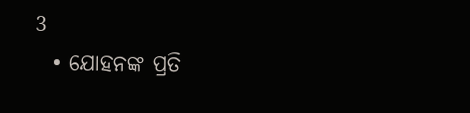3
  • ଯୋହନଙ୍କ ପ୍ରତି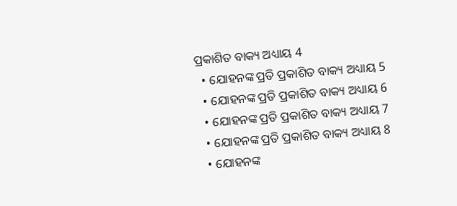ପ୍ରକାଶିତ ବାକ୍ୟ ଅଧ୍ୟାୟ 4
  • ଯୋହନଙ୍କ ପ୍ରତି ପ୍ରକାଶିତ ବାକ୍ୟ ଅଧ୍ୟାୟ 5
  • ଯୋହନଙ୍କ ପ୍ରତି ପ୍ରକାଶିତ ବାକ୍ୟ ଅଧ୍ୟାୟ 6
  • ଯୋହନଙ୍କ ପ୍ରତି ପ୍ରକାଶିତ ବାକ୍ୟ ଅଧ୍ୟାୟ 7
  • ଯୋହନଙ୍କ ପ୍ରତି ପ୍ରକାଶିତ ବାକ୍ୟ ଅଧ୍ୟାୟ 8
  • ଯୋହନଙ୍କ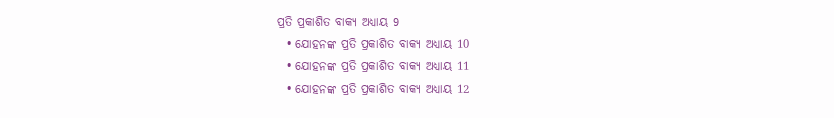ପ୍ରତି ପ୍ରକାଶିତ ବାକ୍ୟ ଅଧ୍ୟାୟ 9
  • ଯୋହନଙ୍କ ପ୍ରତି ପ୍ରକାଶିତ ବାକ୍ୟ ଅଧ୍ୟାୟ 10
  • ଯୋହନଙ୍କ ପ୍ରତି ପ୍ରକାଶିତ ବାକ୍ୟ ଅଧ୍ୟାୟ 11
  • ଯୋହନଙ୍କ ପ୍ରତି ପ୍ରକାଶିତ ବାକ୍ୟ ଅଧ୍ୟାୟ 12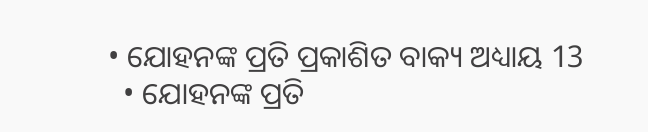• ଯୋହନଙ୍କ ପ୍ରତି ପ୍ରକାଶିତ ବାକ୍ୟ ଅଧ୍ୟାୟ 13
  • ଯୋହନଙ୍କ ପ୍ରତି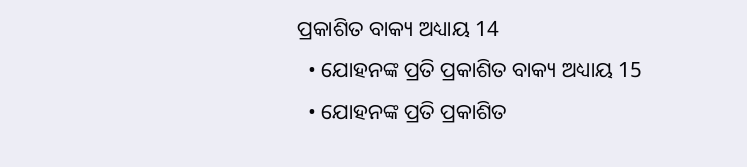ପ୍ରକାଶିତ ବାକ୍ୟ ଅଧ୍ୟାୟ 14
  • ଯୋହନଙ୍କ ପ୍ରତି ପ୍ରକାଶିତ ବାକ୍ୟ ଅଧ୍ୟାୟ 15
  • ଯୋହନଙ୍କ ପ୍ରତି ପ୍ରକାଶିତ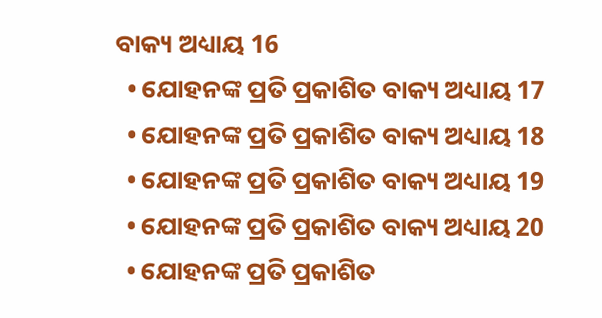ବାକ୍ୟ ଅଧ୍ୟାୟ 16
  • ଯୋହନଙ୍କ ପ୍ରତି ପ୍ରକାଶିତ ବାକ୍ୟ ଅଧ୍ୟାୟ 17
  • ଯୋହନଙ୍କ ପ୍ରତି ପ୍ରକାଶିତ ବାକ୍ୟ ଅଧ୍ୟାୟ 18
  • ଯୋହନଙ୍କ ପ୍ରତି ପ୍ରକାଶିତ ବାକ୍ୟ ଅଧ୍ୟାୟ 19
  • ଯୋହନଙ୍କ ପ୍ରତି ପ୍ରକାଶିତ ବାକ୍ୟ ଅଧ୍ୟାୟ 20
  • ଯୋହନଙ୍କ ପ୍ରତି ପ୍ରକାଶିତ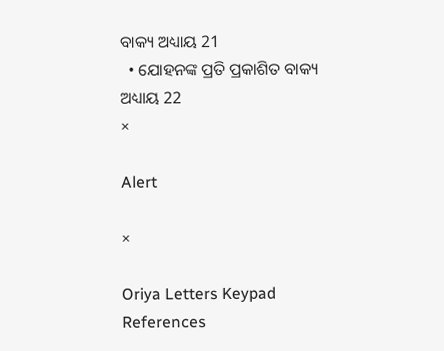ବାକ୍ୟ ଅଧ୍ୟାୟ 21
  • ଯୋହନଙ୍କ ପ୍ରତି ପ୍ରକାଶିତ ବାକ୍ୟ ଅଧ୍ୟାୟ 22
×

Alert

×

Oriya Letters Keypad References